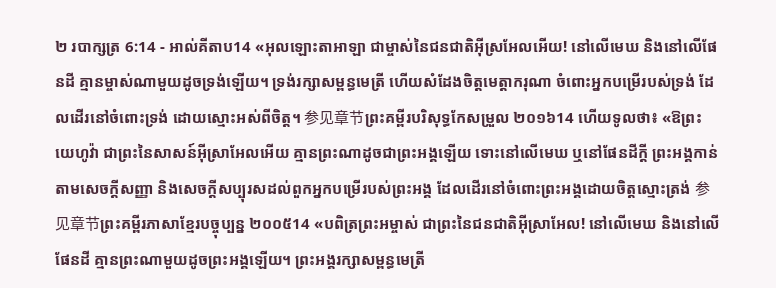២ របាក្សត្រ 6:14 - អាល់គីតាប14 «អុលឡោះតាអាឡា ជាម្ចាស់នៃជនជាតិអ៊ីស្រអែលអើយ! នៅលើមេឃ និងនៅលើផែនដី គ្មានម្ចាស់ណាមួយដូចទ្រង់ឡើយ។ ទ្រង់រក្សាសម្ពន្ធមេត្រី ហើយសំដែងចិត្តមេត្តាករុណា ចំពោះអ្នកបម្រើរបស់ទ្រង់ ដែលដើរនៅចំពោះទ្រង់ ដោយស្មោះអស់ពីចិត្ត។ 参见章节ព្រះគម្ពីរបរិសុទ្ធកែសម្រួល ២០១៦14 ហើយទូលថា៖ «ឱព្រះយេហូវ៉ា ជាព្រះនៃសាសន៍អ៊ីស្រាអែលអើយ គ្មានព្រះណាដូចជាព្រះអង្គឡើយ ទោះនៅលើមេឃ ឬនៅផែនដីក្តី ព្រះអង្គកាន់តាមសេចក្ដីសញ្ញា និងសេចក្ដីសប្បុរសដល់ពួកអ្នកបម្រើរបស់ព្រះអង្គ ដែលដើរនៅចំពោះព្រះអង្គដោយចិត្តស្មោះត្រង់ 参见章节ព្រះគម្ពីរភាសាខ្មែរបច្ចុប្បន្ន ២០០៥14 «បពិត្រព្រះអម្ចាស់ ជាព្រះនៃជនជាតិអ៊ីស្រាអែល! នៅលើមេឃ និងនៅលើផែនដី គ្មានព្រះណាមួយដូចព្រះអង្គឡើយ។ ព្រះអង្គរក្សាសម្ពន្ធមេត្រី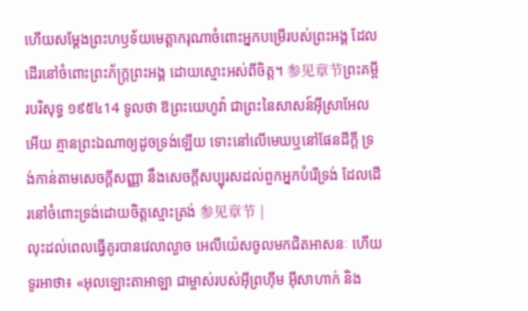ហើយសម្តែងព្រះហឫទ័យមេត្តាករុណាចំពោះអ្នកបម្រើរបស់ព្រះអង្គ ដែលដើរនៅចំពោះព្រះភ័ក្ត្រព្រះអង្គ ដោយស្មោះអស់ពីចិត្ត។ 参见章节ព្រះគម្ពីរបរិសុទ្ធ ១៩៥៤14 ទូលថា ឱព្រះយេហូវ៉ា ជាព្រះនៃសាសន៍អ៊ីស្រាអែលអើយ គ្មានព្រះឯណាឲ្យដូចទ្រង់ឡើយ ទោះនៅលើមេឃឬនៅផែនដីក្តី ទ្រង់កាន់តាមសេចក្ដីសញ្ញា នឹងសេចក្ដីសប្បុរសដល់ពួកអ្នកបំរើទ្រង់ ដែលដើរនៅចំពោះទ្រង់ដោយចិត្តស្មោះត្រង់ 参见章节 |
លុះដល់ពេលធ្វើគូរបានវេលាល្ងាច អេលីយ៉េសចូលមកជិតអាសនៈ ហើយទូរអាថា៖ «អុលឡោះតាអាឡា ជាម្ចាស់របស់អ៊ីព្រហ៊ីម អ៊ីសាហាក់ និង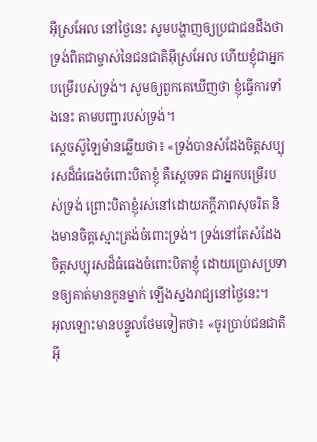អ៊ីស្រអែល នៅថ្ងៃនេះ សូមបង្ហាញឲ្យប្រជាជនដឹងថា ទ្រង់ពិតជាម្ចាស់នៃជនជាតិអ៊ីស្រអែល ហើយខ្ញុំជាអ្នកបម្រើរបស់ទ្រង់។ សូមឲ្យពួកគេឃើញថា ខ្ញុំធ្វើការទាំងនេះ តាមបញ្ជារបស់ទ្រង់។
ស្តេចស៊ូឡៃម៉ានឆ្លើយថា៖ «ទ្រង់បានសំដែងចិត្តសប្បុរសដ៏ធំធេងចំពោះបិតាខ្ញុំ គឺស្តេចទត ជាអ្នកបម្រើរបស់ទ្រង់ ព្រោះបិតាខ្ញុំរស់នៅដោយភក្តីភាពសុចរិត និងមានចិត្តស្មោះត្រង់ចំពោះទ្រង់។ ទ្រង់នៅតែសំដែងចិត្តសប្បុរសដ៏ធំធេងចំពោះបិតាខ្ញុំ ដោយប្រោសប្រទានឲ្យគាត់មានកូនម្នាក់ ឡើងស្នងរាជ្យនៅថ្ងៃនេះ។
អុលឡោះមានបន្ទូលថែមទៀតថា៖ «ចូរប្រាប់ជនជាតិអ៊ី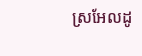ស្រអែលដូ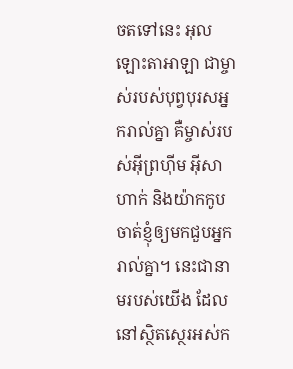ចតទៅនេះ អុលឡោះតាអាឡា ជាម្ចាស់របស់បុព្វបុរសអ្នករាល់គ្នា គឺម្ចាស់របស់អ៊ីព្រហ៊ីម អ៊ីសាហាក់ និងយ៉ាកកូប ចាត់ខ្ញុំឲ្យមកជួបអ្នករាល់គ្នា។ នេះជានាមរបស់យើង ដែលនៅស្ថិតស្ថេរអស់ក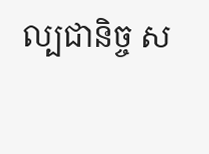ល្បជានិច្ច ស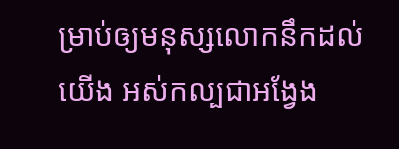ម្រាប់ឲ្យមនុស្សលោកនឹកដល់យើង អស់កល្បជាអង្វែង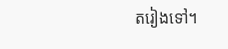តរៀងទៅ។